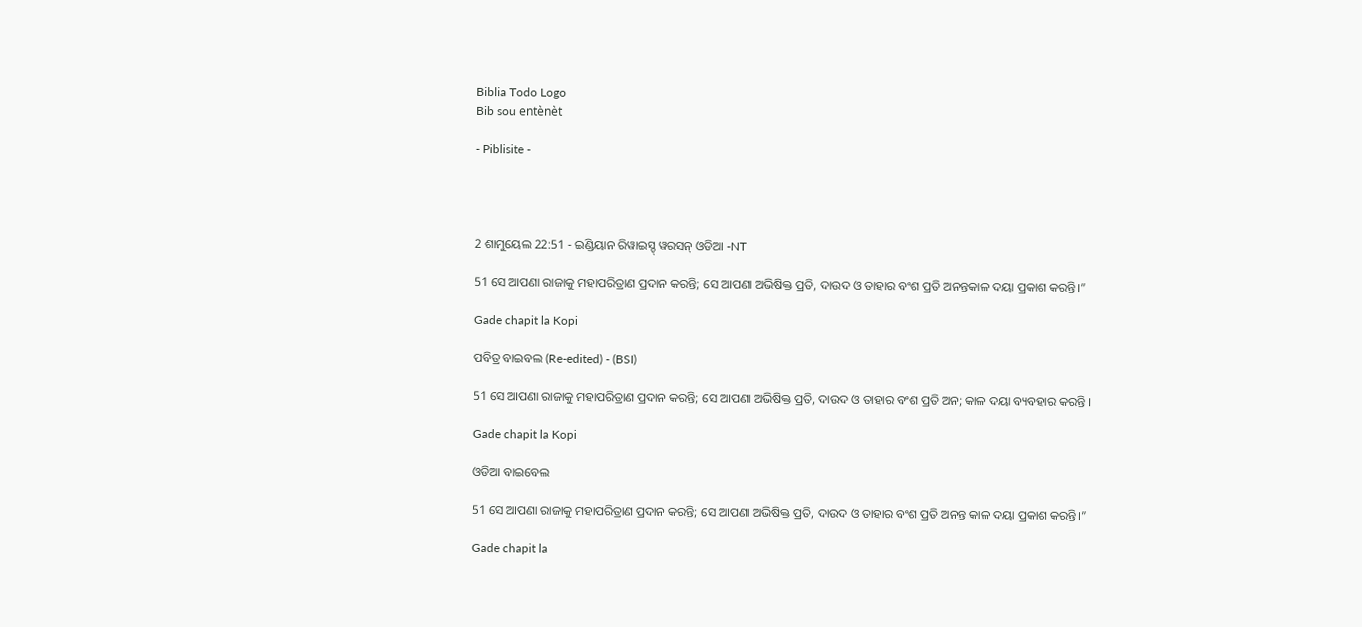Biblia Todo Logo
Bib sou entènèt

- Piblisite -




2 ଶାମୁୟେଲ 22:51 - ଇଣ୍ଡିୟାନ ରିୱାଇସ୍ଡ୍ ୱରସନ୍ ଓଡିଆ -NT

51 ସେ ଆପଣା ରାଜାକୁ ମହାପରିତ୍ରାଣ ପ୍ରଦାନ କରନ୍ତି; ସେ ଆପଣା ଅଭିଷିକ୍ତ ପ୍ରତି, ଦାଉଦ ଓ ତାହାର ବଂଶ ପ୍ରତି ଅନନ୍ତକାଳ ଦୟା ପ୍ରକାଶ କରନ୍ତି।”

Gade chapit la Kopi

ପବିତ୍ର ବାଇବଲ (Re-edited) - (BSI)

51 ସେ ଆପଣା ରାଜାକୁ ମହାପରିତ୍ରାଣ ପ୍ରଦାନ କରନ୍ତି; ସେ ଆପଣା ଅଭିଷିକ୍ତ ପ୍ରତି, ଦାଉଦ ଓ ତାହାର ବଂଶ ପ୍ରତି ଅନ; କାଳ ଦୟା ବ୍ୟବହାର କରନ୍ତି ।

Gade chapit la Kopi

ଓଡିଆ ବାଇବେଲ

51 ସେ ଆପଣା ରାଜାକୁ ମହାପରିତ୍ରାଣ ପ୍ରଦାନ କରନ୍ତି; ସେ ଆପଣା ଅଭିଷିକ୍ତ ପ୍ରତି, ଦାଉଦ ଓ ତାହାର ବଂଶ ପ୍ରତି ଅନନ୍ତ କାଳ ଦୟା ପ୍ରକାଶ କରନ୍ତି।”

Gade chapit la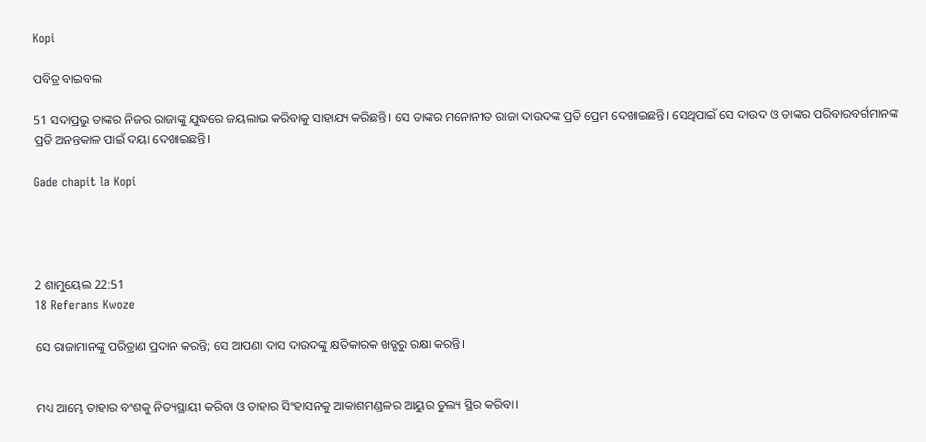Kopi

ପବିତ୍ର ବାଇବଲ

51 ସଦାପ୍ରଭୁ ତାଙ୍କର ନିଜର ରାଜାଙ୍କୁ ଯୁଦ୍ଧରେ ଜୟଲାଭ କରିବାକୁ ସାହାଯ୍ୟ କରିଛନ୍ତି। ସେ ତାଙ୍କର ମନୋନୀତ ରାଜା ଦାଉଦଙ୍କ ପ୍ରତି ପ୍ରେମ ଦେଖାଇଛନ୍ତି। ସେଥିପାଇଁ ସେ ଦାଉଦ ଓ ତାଙ୍କର ପରିବାରବର୍ଗମାନଙ୍କ ପ୍ରତି ଅନନ୍ତକାଳ ପାଇଁ ଦୟା ଦେଖାଇଛନ୍ତି।

Gade chapit la Kopi




2 ଶାମୁୟେଲ 22:51
18 Referans Kwoze

ସେ ରାଜାମାନଙ୍କୁ ପରିତ୍ରାଣ ପ୍ରଦାନ କରନ୍ତି; ସେ ଆପଣା ଦାସ ଦାଉଦଙ୍କୁ କ୍ଷତିକାରକ ଖଡ୍ଗରୁ ରକ୍ଷା କରନ୍ତି।


ମଧ୍ୟ ଆମ୍ଭେ ତାହାର ବଂଶକୁ ନିତ୍ୟସ୍ଥାୟୀ କରିବା ଓ ତାହାର ସିଂହାସନକୁ ଆକାଶମଣ୍ଡଳର ଆୟୁର ତୁଲ୍ୟ ସ୍ଥିର କରିବା।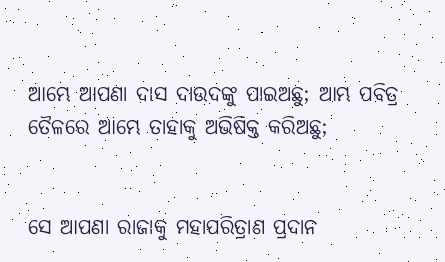ଆମ୍ଭେ ଆପଣା ଦାସ ଦାଉଦଙ୍କୁ ପାଇଅଛୁ; ଆମ୍ଭ ପବିତ୍ର ତୈଳରେ ଆମ୍ଭେ ତାହାକୁ ଅଭିଷିକ୍ତ କରିଅଛୁ;


ସେ ଆପଣା ରାଜାକୁ ମହାପରିତ୍ରାଣ ପ୍ରଦାନ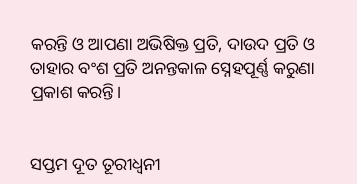କରନ୍ତି ଓ ଆପଣା ଅଭିଷିକ୍ତ ପ୍ରତି, ଦାଉଦ ପ୍ରତି ଓ ତାହାର ବଂଶ ପ୍ରତି ଅନନ୍ତକାଳ ସ୍ନେହପୂର୍ଣ୍ଣ କରୁଣା ପ୍ରକାଶ କରନ୍ତି।


ସପ୍ତମ ଦୂତ ତୂରୀଧ୍ୱନୀ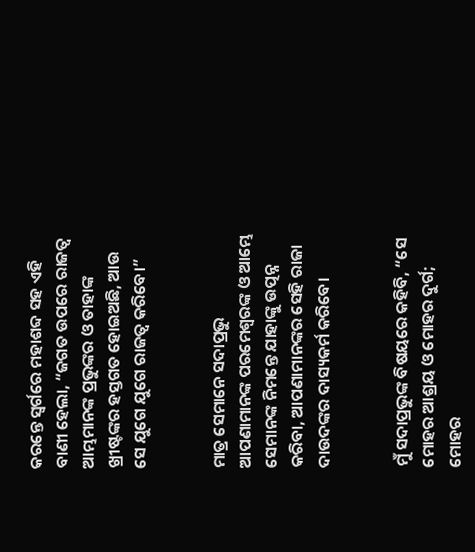କରନ୍ତେ ସ୍ୱର୍ଗରେ ମହାଶବ୍ଦ ସହ ଏହି ବାଣୀ ହେଲା, “ଜଗତ ଉପରେ ରାଜତ୍ୱ ଆମ୍ଭମାନଙ୍କ ପ୍ରଭୁଙ୍କର ଓ ତାହାଙ୍କ ଖ୍ରୀଷ୍ଟଙ୍କର ହସ୍ତଗତ ହୋଇଅଛି, ଆଉ ସେ ଯୁଗେ ଯୁଗେ ରାଜତ୍ୱ କରିବେ।”


ମାତ୍ର ସେମାନେ ସଦାପ୍ରଭୁ ଆପଣାମାନଙ୍କ ପରମେଶ୍ୱରଙ୍କ ଓ ଆମ୍ଭେ ସେମାନଙ୍କ ନିମନ୍ତେ ଯାହାଙ୍କୁ ଉତ୍ପନ୍ନ କରିବା, ଆପଣାମାନଙ୍କର ସେହି ରାଜା ଦାଉଦଙ୍କର ଦାସ୍ୟକର୍ମ କରିବେ।


ମୁଁ ସଦାପ୍ରଭୁଙ୍କ ବିଷୟରେ କହିବି, “ସେ ମୋହର ଆଶ୍ରୟ ଓ ମୋହର ଦୁର୍ଗ; ମୋହର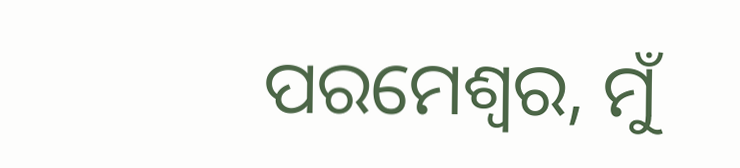ପରମେଶ୍ୱର, ମୁଁ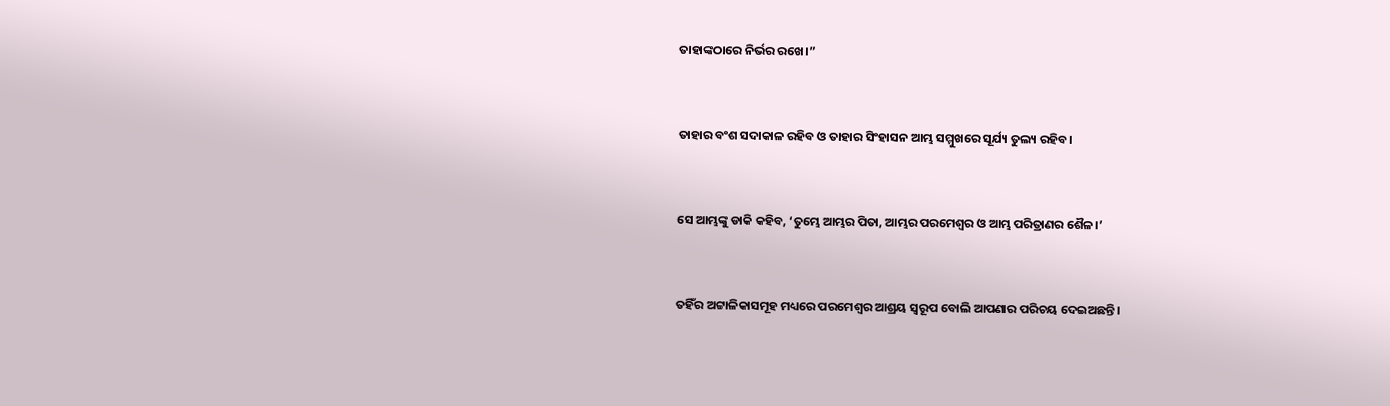ତାହାଙ୍କଠାରେ ନିର୍ଭର ରଖେ।”


ତାହାର ବଂଶ ସଦାକାଳ ରହିବ ଓ ତାହାର ସିଂହାସନ ଆମ୍ଭ ସମ୍ମୁଖରେ ସୂର୍ଯ୍ୟ ତୁଲ୍ୟ ରହିବ।


ସେ ଆମ୍ଭଙ୍କୁ ଡାକି କହିବ, ‘ତୁମ୍ଭେ ଆମ୍ଭର ପିତା, ଆମ୍ଭର ପରମେଶ୍ୱର ଓ ଆମ୍ଭ ପରିତ୍ରାଣର ଶୈଳ।’


ତହିଁର ଅଟ୍ଟାଳିକାସମୂହ ମଧ୍ୟରେ ପରମେଶ୍ୱର ଆଶ୍ରୟ ସ୍ୱରୂପ ବୋଲି ଆପଣାର ପରିଚୟ ଦେଇଅଛନ୍ତି।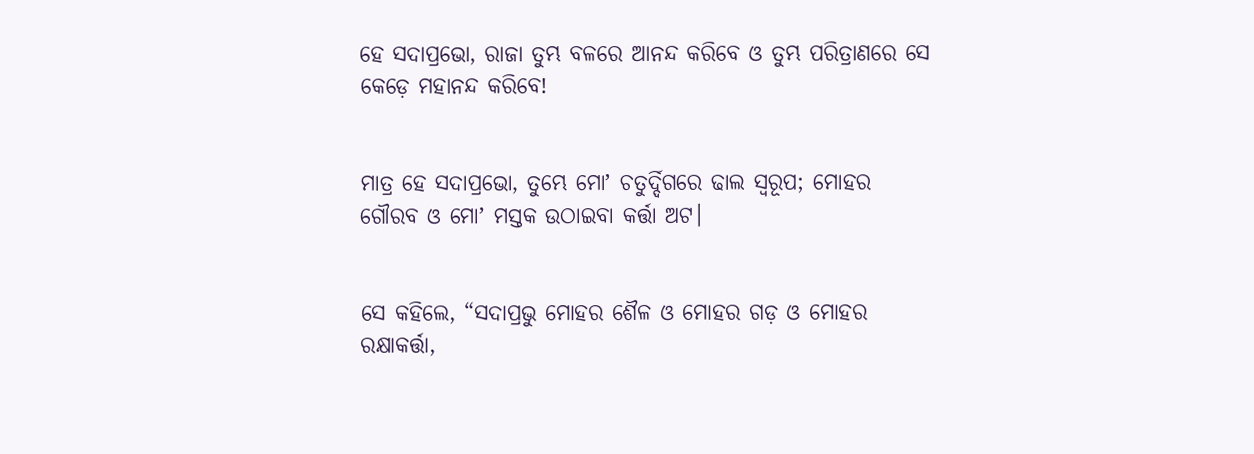ହେ ସଦାପ୍ରଭୋ, ରାଜା ତୁମ୍ଭ ବଳରେ ଆନନ୍ଦ କରିବେ ଓ ତୁମ୍ଭ ପରିତ୍ରାଣରେ ସେ କେଡ଼େ ମହାନନ୍ଦ କରିବେ!


ମାତ୍ର ହେ ସଦାପ୍ରଭୋ, ତୁମ୍ଭେ ମୋʼ ଚତୁର୍ଦ୍ଦିଗରେ ଢାଲ ସ୍ୱରୂପ; ମୋହର ଗୌରବ ଓ ମୋʼ ମସ୍ତକ ଉଠାଇବା କର୍ତ୍ତା ଅଟ।


ସେ କହିଲେ, “ସଦାପ୍ରଭୁ ମୋହର ଶୈଳ ଓ ମୋହର ଗଡ଼ ଓ ମୋହର ରକ୍ଷାକର୍ତ୍ତା,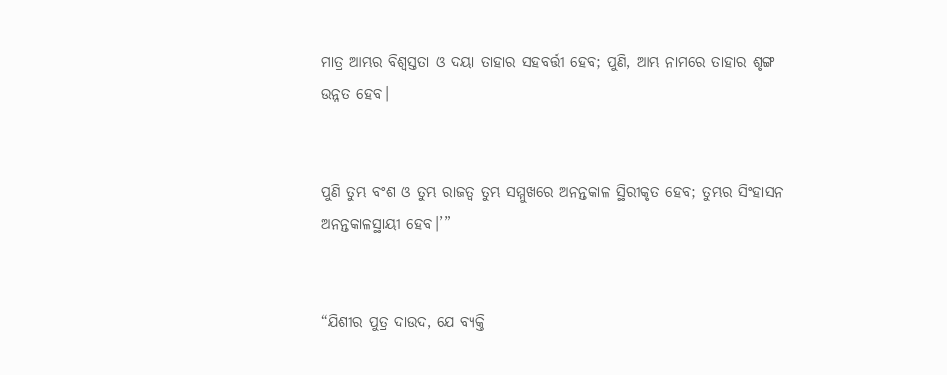ମାତ୍ର ଆମ୍ଭର ବିଶ୍ୱସ୍ତତା ଓ ଦୟା ତାହାର ସହବର୍ତ୍ତୀ ହେବ; ପୁଣି, ଆମ୍ଭ ନାମରେ ତାହାର ଶୃଙ୍ଗ ଉନ୍ନତ ହେବ।


ପୁଣି ତୁମ୍ଭ ବଂଶ ଓ ତୁମ୍ଭ ରାଜତ୍ୱ ତୁମ୍ଭ ସମ୍ମୁଖରେ ଅନନ୍ତକାଳ ସ୍ଥିରୀକୃତ ହେବ; ତୁମ୍ଭର ସିଂହାସନ ଅନନ୍ତକାଳସ୍ଥାୟୀ ହେବ।’”


“ଯିଶୀର ପୁତ୍ର ଦାଉଦ, ଯେ ବ୍ୟକ୍ତି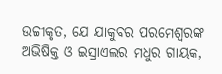ଉଚ୍ଚୀକୃତ, ଯେ ଯାକୁବର ପରମେଶ୍ୱରଙ୍କ ଅଭିଷିକ୍ତ ଓ ଇସ୍ରାଏଲର ମଧୁର ଗାୟକ,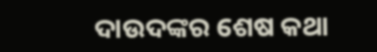ଦାଉଦଙ୍କର ଶେଷ କଥା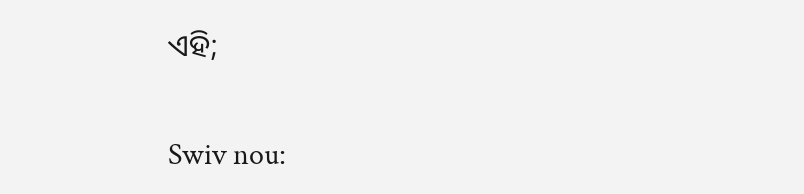ଏହି;


Swiv nou: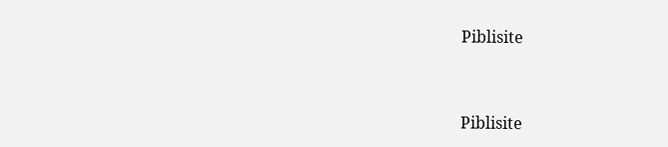Piblisite


Piblisite